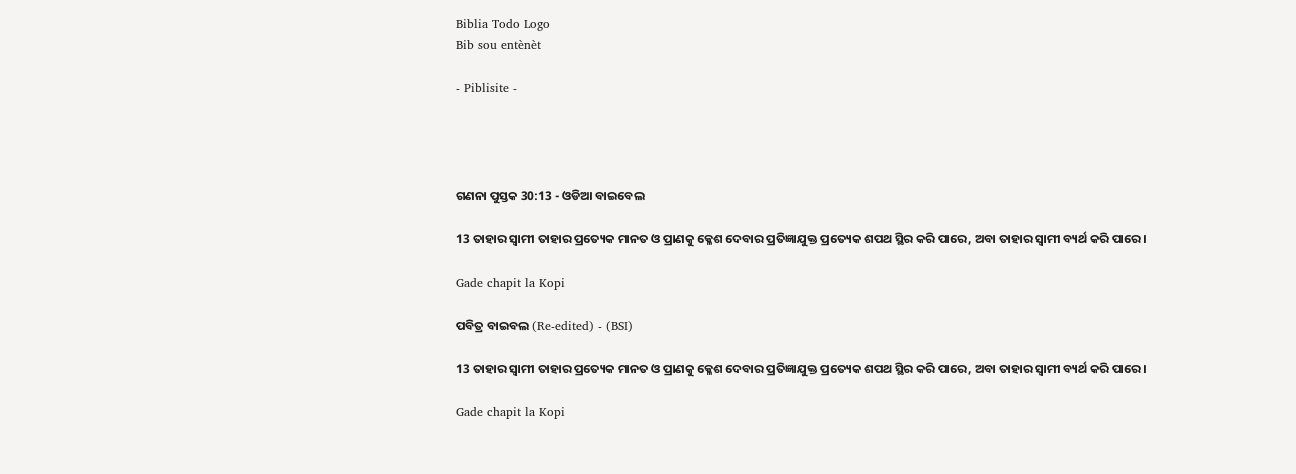Biblia Todo Logo
Bib sou entènèt

- Piblisite -




ଗଣନା ପୁସ୍ତକ 30:13 - ଓଡିଆ ବାଇବେଲ

13 ତାହାର ସ୍ୱାମୀ ତାହାର ପ୍ରତ୍ୟେକ ମାନତ ଓ ପ୍ରାଣକୁ କ୍ଳେଶ ଦେବାର ପ୍ରତିଜ୍ଞାଯୁକ୍ତ ପ୍ରତ୍ୟେକ ଶପଥ ସ୍ଥିର କରି ପାରେ, ଅବା ତାହାର ସ୍ୱାମୀ ବ୍ୟର୍ଥ କରି ପାରେ।

Gade chapit la Kopi

ପବିତ୍ର ବାଇବଲ (Re-edited) - (BSI)

13 ତାହାର ସ୍ଵାମୀ ତାହାର ପ୍ରତ୍ୟେକ ମାନତ ଓ ପ୍ରାଣକୁ କ୍ଳେଶ ଦେବାର ପ୍ରତିଜ୍ଞାଯୁକ୍ତ ପ୍ରତ୍ୟେକ ଶପଥ ସ୍ଥିର କରି ପାରେ, ଅବା ତାହାର ସ୍ଵାମୀ ବ୍ୟର୍ଥ କରି ପାରେ।

Gade chapit la Kopi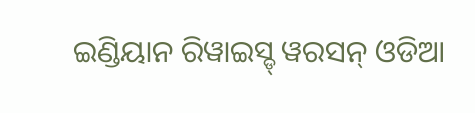ଇଣ୍ଡିୟାନ ରିୱାଇସ୍ଡ୍ ୱରସନ୍ ଓଡିଆ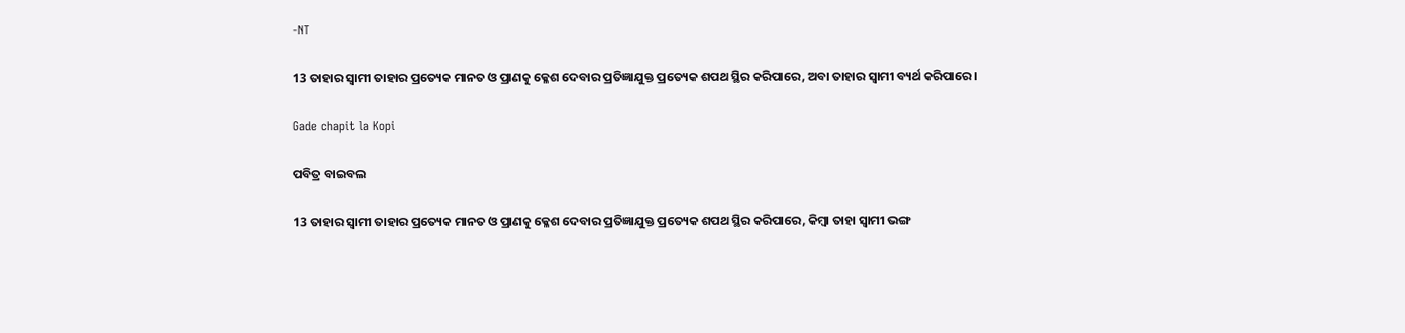-NT

13 ତାହାର ସ୍ୱାମୀ ତାହାର ପ୍ରତ୍ୟେକ ମାନତ ଓ ପ୍ରାଣକୁ କ୍ଳେଶ ଦେବାର ପ୍ରତିଜ୍ଞାଯୁକ୍ତ ପ୍ରତ୍ୟେକ ଶପଥ ସ୍ଥିର କରିପାରେ, ଅବା ତାହାର ସ୍ୱାମୀ ବ୍ୟର୍ଥ କରିପାରେ।

Gade chapit la Kopi

ପବିତ୍ର ବାଇବଲ

13 ତାହାର ସ୍ୱାମୀ ତାହାର ପ୍ରତ୍ୟେକ ମାନତ ଓ ପ୍ରାଣକୁ କ୍ଳେଶ ଦେବାର ପ୍ରତିଜ୍ଞାଯୁକ୍ତ ପ୍ରତ୍ୟେକ ଶପଥ ସ୍ଥିର କରିପାରେ, କିମ୍ବା ତାହା ସ୍ୱାମୀ ଭଙ୍ଗ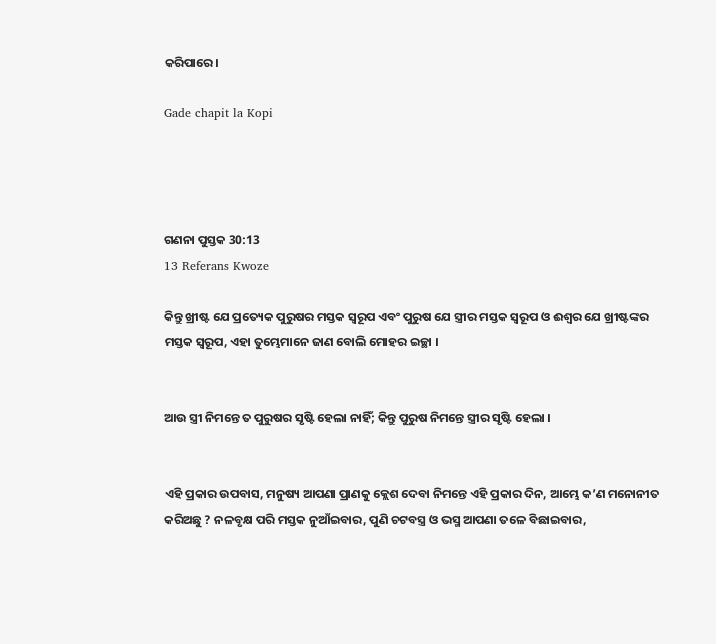କରିପାରେ।

Gade chapit la Kopi




ଗଣନା ପୁସ୍ତକ 30:13
13 Referans Kwoze

କିନ୍ତୁ ଖ୍ରୀଷ୍ଟ ଯେ ପ୍ରତ୍ୟେକ ପୁରୁଷର ମସ୍ତକ ସ୍ୱରୂପ ଏବଂ ପୁରୁଷ ଯେ ସ୍ତ୍ରୀର ମସ୍ତକ ସ୍ୱରୂପ ଓ ଈଶ୍ୱର ଯେ ଖ୍ରୀଷ୍ଟଙ୍କର ମସ୍ତକ ସ୍ୱରୂପ, ଏହା ତୁମ୍ଭେମାନେ ଜାଣ ବୋଲି ମୋହର ଇଚ୍ଛା ।


ଆଉ ସ୍ତ୍ରୀ ନିମନ୍ତେ ତ ପୁରୁଷର ସୃଷ୍ଟି ହେଲା ନାହିଁ; କିନ୍ତୁ ପୁରୁଷ ନିମନ୍ତେ ସ୍ତ୍ରୀର ସୃଷ୍ଟି ହେଲା ।


ଏହି ପ୍ରକାର ଉପବାସ, ମନୁଷ୍ୟ ଆପଣା ପ୍ରାଣକୁ କ୍ଲେଶ ଦେବା ନିମନ୍ତେ ଏହି ପ୍ରକାର ଦିନ, ଆମ୍ଭେ କ’ଣ ମନୋନୀତ କରିଅଛୁ ? ନଳବୃକ୍ଷ ପରି ମସ୍ତକ ନୁଆଁଇବାର, ପୁଣି ଚଟବସ୍ତ୍ର ଓ ଭସ୍ମ ଆପଣା ତଳେ ବିଛାଇବାର,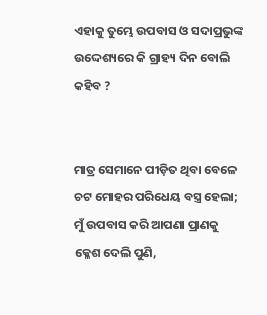ଏହାକୁ ତୁମ୍ଭେ ଉପବାସ ଓ ସଦାପ୍ରଭୁଙ୍କ ଉଦ୍ଦେଶ୍ୟରେ କି ଗ୍ରାହ୍ୟ ଦିନ ବୋଲି କହିବ ?


ମାତ୍ର ସେମାନେ ପୀଡ଼ିତ ଥିବା ବେଳେ ଚଟ ମୋହର ପରିଧେୟ ବସ୍ତ୍ର ହେଲା; ମୁଁ ଉପବାସ କରି ଆପଣା ପ୍ରାଣକୁ କ୍ଳେଶ ଦେଲି ପୁଣି,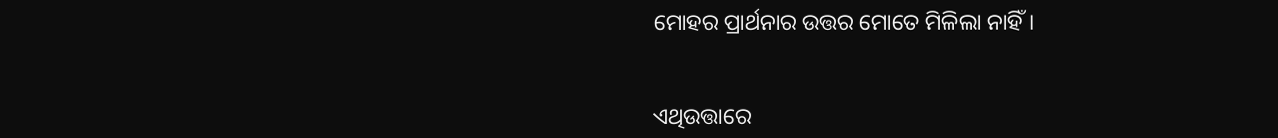ମୋହର ପ୍ରାର୍ଥନାର ଉତ୍ତର ମୋତେ ମିଳିଲା ନାହିଁ।


ଏଥିଉତ୍ତାରେ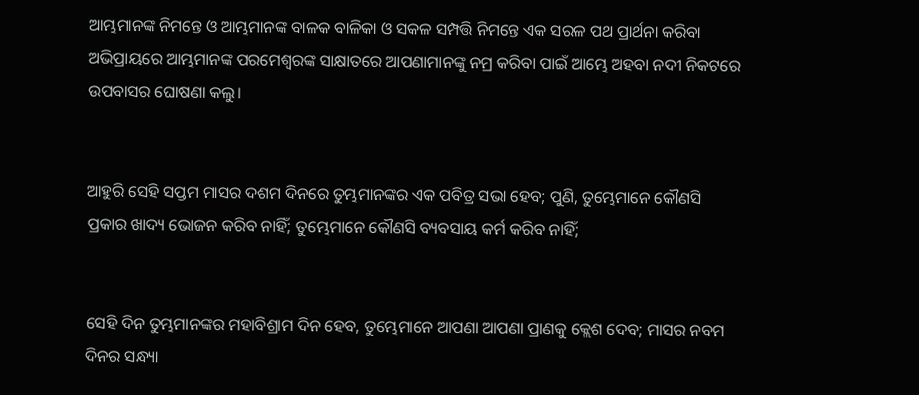ଆମ୍ଭମାନଙ୍କ ନିମନ୍ତେ ଓ ଆମ୍ଭମାନଙ୍କ ବାଳକ ବାଳିକା ଓ ସକଳ ସମ୍ପତ୍ତି ନିମନ୍ତେ ଏକ ସରଳ ପଥ ପ୍ରାର୍ଥନା କରିବା ଅଭିପ୍ରାୟରେ ଆମ୍ଭମାନଙ୍କ ପରମେଶ୍ୱରଙ୍କ ସାକ୍ଷାତରେ ଆପଣାମାନଙ୍କୁ ନମ୍ର କରିବା ପାଇଁ ଆମ୍ଭେ ଅହବା ନଦୀ ନିକଟରେ ଉପବାସର ଘୋଷଣା କଲୁ।


ଆହୁରି ସେହି ସପ୍ତମ ମାସର ଦଶମ ଦିନରେ ତୁମ୍ଭମାନଙ୍କର ଏକ ପବିତ୍ର ସଭା ହେବ; ପୁଣି, ତୁମ୍ଭେମାନେ କୌଣସି ପ୍ରକାର ଖାଦ୍ୟ ଭୋଜନ କରିବ ନାହିଁ; ତୁମ୍ଭେମାନେ କୌଣସି ବ୍ୟବସାୟ କର୍ମ କରିବ ନାହିଁ;


ସେହି ଦିନ ତୁମ୍ଭମାନଙ୍କର ମହାବିଶ୍ରାମ ଦିନ ହେବ, ତୁମ୍ଭେମାନେ ଆପଣା ଆପଣା ପ୍ରାଣକୁ କ୍ଲେଶ ଦେବ; ମାସର ନବମ ଦିନର ସନ୍ଧ୍ୟା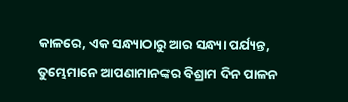କାଳରେ, ଏକ ସନ୍ଧ୍ୟାଠାରୁ ଆର ସନ୍ଧ୍ୟା ପର୍ଯ୍ୟନ୍ତ, ତୁମ୍ଭେମାନେ ଆପଣାମାନଙ୍କର ବିଶ୍ରାମ ଦିନ ପାଳନ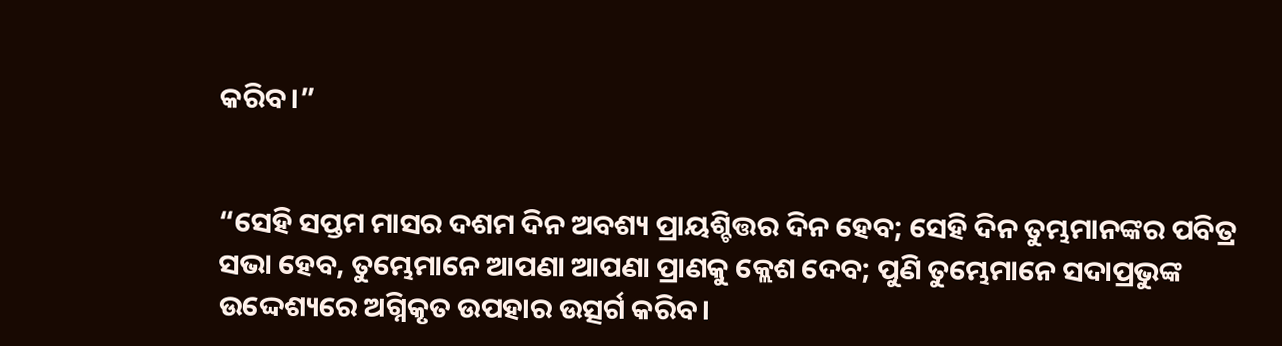କରିବ।”


“ସେହି ସପ୍ତମ ମାସର ଦଶମ ଦିନ ଅବଶ୍ୟ ପ୍ରାୟଶ୍ଚିତ୍ତର ଦିନ ହେବ; ସେହି ଦିନ ତୁମ୍ଭମାନଙ୍କର ପବିତ୍ର ସଭା ହେବ, ତୁମ୍ଭେମାନେ ଆପଣା ଆପଣା ପ୍ରାଣକୁ କ୍ଲେଶ ଦେବ; ପୁଣି ତୁମ୍ଭେମାନେ ସଦାପ୍ରଭୁଙ୍କ ଉଦ୍ଦେଶ୍ୟରେ ଅଗ୍ନିକୃତ ଉପହାର ଉତ୍ସର୍ଗ କରିବ।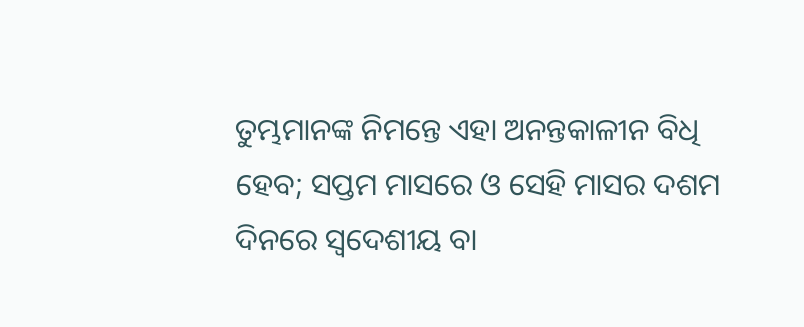ତୁମ୍ଭମାନଙ୍କ ନିମନ୍ତେ ଏହା ଅନନ୍ତକାଳୀନ ବିଧି ହେବ; ସପ୍ତମ ମାସରେ ଓ ସେହି ମାସର ଦଶମ ଦିନରେ ସ୍ୱଦେଶୀୟ ବା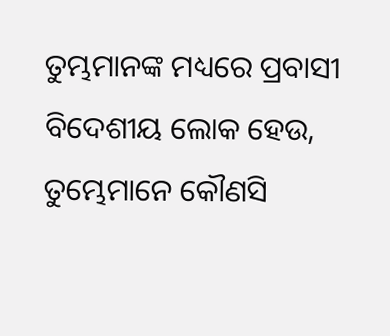ତୁମ୍ଭମାନଙ୍କ ମଧ୍ୟରେ ପ୍ରବାସୀ ବିଦେଶୀୟ ଲୋକ ହେଉ, ତୁମ୍ଭେମାନେ କୌଣସି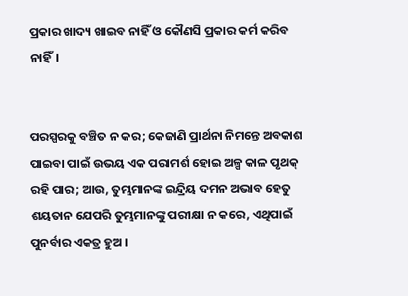ପ୍ରକାର ଖାଦ୍ୟ ଖାଇବ ନାହିଁ ଓ କୌଣସି ପ୍ରକାର କର୍ମ କରିବ ନାହିଁ।


ପରସ୍ପରକୁ ବଞ୍ଚିତ ନ କର; କେଜାଣି ପ୍ରାର୍ଥନା ନିମନ୍ତେ ଅବକାଶ ପାଇବା ପାଇଁ ଉଭୟ ଏକ ପରାମର୍ଶ ହୋଇ ଅଳ୍ପ କାଳ ପୃଥକ୍‍ ରହି ପାର; ଆଉ, ତୁମ୍ଭମାନଙ୍କ ଇନ୍ଦ୍ରିୟ ଦମନ ଅଭାବ ହେତୁ ଶୟତାନ ଯେପରି ତୁମ୍ଭମାନଙ୍କୁ ପରୀକ୍ଷା ନ କରେ, ଏଥିପାଇଁ ପୁନର୍ବାର ଏକତ୍ର ହୁଅ ।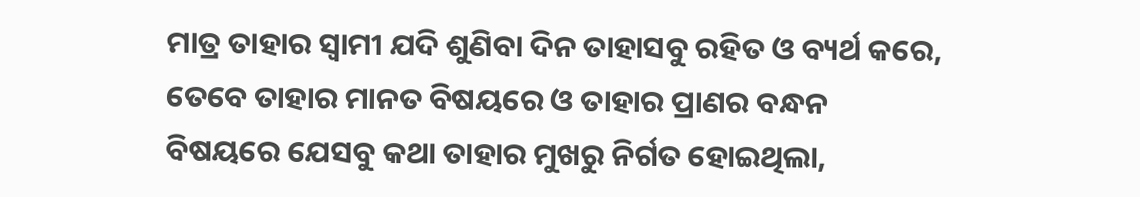ମାତ୍ର ତାହାର ସ୍ୱାମୀ ଯଦି ଶୁଣିବା ଦିନ ତାହାସବୁ ରହିତ ଓ ବ୍ୟର୍ଥ କରେ, ତେବେ ତାହାର ମାନତ ବିଷୟରେ ଓ ତାହାର ପ୍ରାଣର ବନ୍ଧନ ବିଷୟରେ ଯେସବୁ କଥା ତାହାର ମୁଖରୁ ନିର୍ଗତ ହୋଇଥିଲା,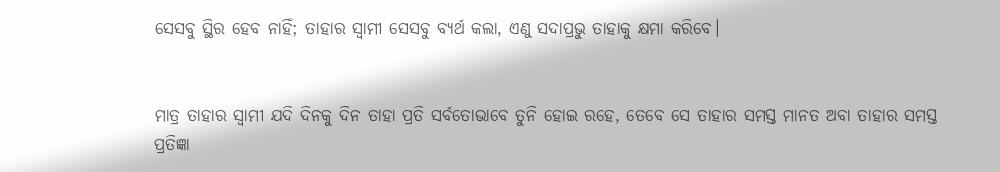ସେସବୁ ସ୍ଥିର ହେବ ନାହିଁ; ତାହାର ସ୍ୱାମୀ ସେସବୁ ବ୍ୟର୍ଥ କଲା, ଏଣୁ ସଦାପ୍ରଭୁ ତାହାକୁ କ୍ଷମା କରିବେ।


ମାତ୍ର ତାହାର ସ୍ୱାମୀ ଯଦି ଦିନକୁ ଦିନ ତାହା ପ୍ରତି ସର୍ବତୋଭାବେ ତୁନି ହୋଇ ରହେ, ତେବେ ସେ ତାହାର ସମସ୍ତ ମାନତ ଅବା ତାହାର ସମସ୍ତ ପ୍ରତିଜ୍ଞା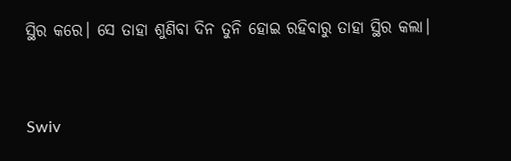ସ୍ଥିର କରେ। ସେ ତାହା ଶୁଣିବା ଦିନ ତୁନି ହୋଇ ରହିବାରୁ ତାହା ସ୍ଥିର କଲା।


Swiv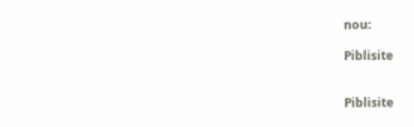nou:

Piblisite


Piblisite